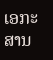ເອກະສານ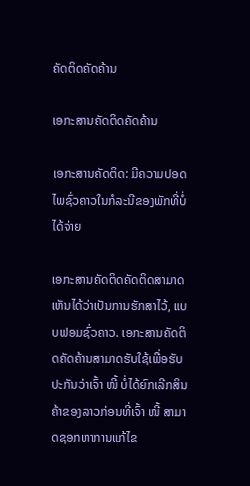ຄັດຕິດຄັດຄ້ານ

ເອກະສານຄັດຕິດຄັດຄ້ານ

ເອກະສານຄັດຕິດ: ມີຄວາມປອດໄພຊົ່ວຄາວໃນກໍລະນີຂອງພັກທີ່ບໍ່ໄດ້ຈ່າຍ

ເອກະສານຄັດຕິດຄັດຕິດສາມາດເຫັນໄດ້ວ່າເປັນການຮັກສາໄວ້, ແບບຟອມຊົ່ວຄາວ. ເອກະສານຄັດຕິດຄັດຄ້ານສາມາດຮັບໃຊ້ເພື່ອຮັບປະກັນວ່າເຈົ້າ ໜີ້ ບໍ່ໄດ້ຍົກເລີກສິນຄ້າຂອງລາວກ່ອນທີ່ເຈົ້າ ໜີ້ ສາມາດຊອກຫາການແກ້ໄຂ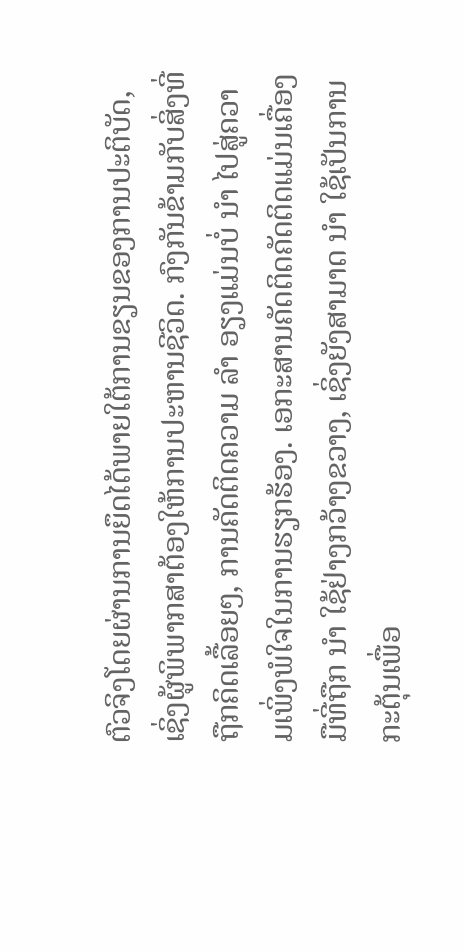ຕົວຈິງໂດຍຜ່ານການຍຶດໄດ້ພາຍໃຕ້ການຂຽນຂອງການປະຕິບັດ, ເຊິ່ງຜູ້ພິພາກສາຕ້ອງໃຫ້ການປະຫານຊີວິດ. ກົງກັນຂ້າມກັບສິ່ງທີ່ຖືກຄິດເລື້ອຍໆ, ການຄັດຕິດຄວາມ ລຳ ອຽງແມ່ນບໍ່ ນຳ ໄປສູ່ຄວາມເພິ່ງພໍໃຈໃນການຮຽກຮ້ອງ. ເອກະສານຄັດຕິດຄັດຕິດແມ່ນເຄື່ອງມືທີ່ຖືກ ນຳ ໃຊ້ຢ່າງກວ້າງຂວາງ, ເຊິ່ງຍັງສາມາດ ນຳ ໃຊ້ເປັນການກະຕຸ້ນເພື່ອ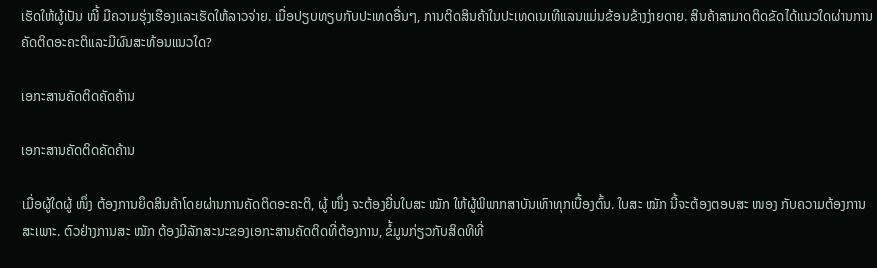ເຮັດໃຫ້ຜູ້ເປັນ ໜີ້ ມີຄວາມຮຸ່ງເຮືອງແລະເຮັດໃຫ້ລາວຈ່າຍ. ເມື່ອປຽບທຽບກັບປະເທດອື່ນໆ, ການຕິດສິນຄ້າໃນປະເທດເນເທີແລນແມ່ນຂ້ອນຂ້າງງ່າຍດາຍ. ສິນຄ້າສາມາດຕິດຂັດໄດ້ແນວໃດຜ່ານການຄັດຕິດອະຄະຕິແລະມີຜົນສະທ້ອນແນວໃດ?

ເອກະສານຄັດຕິດຄັດຄ້ານ

ເອກະສານຄັດຕິດຄັດຄ້ານ

ເມື່ອຜູ້ໃດຜູ້ ໜຶ່ງ ຕ້ອງການຍຶດສິນຄ້າໂດຍຜ່ານການຄັດຕິດອະຄະຕິ, ຜູ້ ໜຶ່ງ ຈະຕ້ອງຍື່ນໃບສະ ໝັກ ໃຫ້ຜູ້ພິພາກສາບັນເທົາທຸກເບື້ອງຕົ້ນ. ໃບສະ ໝັກ ນີ້ຈະຕ້ອງຕອບສະ ໜອງ ກັບຄວາມຕ້ອງການສະເພາະ. ຕົວຢ່າງການສະ ໝັກ ຕ້ອງມີລັກສະນະຂອງເອກະສານຄັດຕິດທີ່ຕ້ອງການ, ຂໍ້ມູນກ່ຽວກັບສິດທິທີ່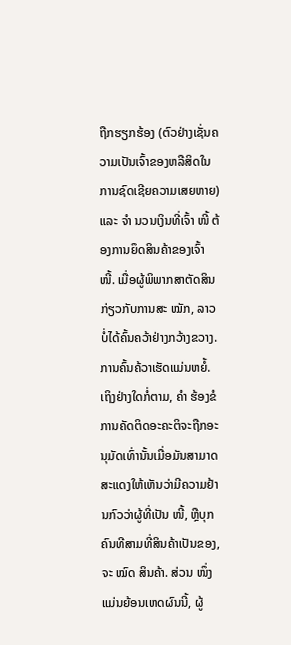ຖືກຮຽກຮ້ອງ (ຕົວຢ່າງເຊັ່ນຄວາມເປັນເຈົ້າຂອງຫລືສິດໃນການຊົດເຊີຍຄວາມເສຍຫາຍ) ແລະ ຈຳ ນວນເງິນທີ່ເຈົ້າ ໜີ້ ຕ້ອງການຍຶດສິນຄ້າຂອງເຈົ້າ ໜີ້. ເມື່ອຜູ້ພິພາກສາຕັດສິນກ່ຽວກັບການສະ ໝັກ, ລາວບໍ່ໄດ້ຄົ້ນຄວ້າຢ່າງກວ້າງຂວາງ. ການຄົ້ນຄ້ວາເຮັດແມ່ນຫຍໍ້. ເຖິງຢ່າງໃດກໍ່ຕາມ, ຄຳ ຮ້ອງຂໍການຄັດຕິດອະຄະຕິຈະຖືກອະນຸມັດເທົ່ານັ້ນເມື່ອມັນສາມາດສະແດງໃຫ້ເຫັນວ່າມີຄວາມຢ້ານກົວວ່າຜູ້ທີ່ເປັນ ໜີ້, ຫຼືບຸກຄົນທີສາມທີ່ສິນຄ້າເປັນຂອງ, ຈະ ໝົດ ສິນຄ້າ. ສ່ວນ ໜຶ່ງ ແມ່ນຍ້ອນເຫດຜົນນີ້, ຜູ້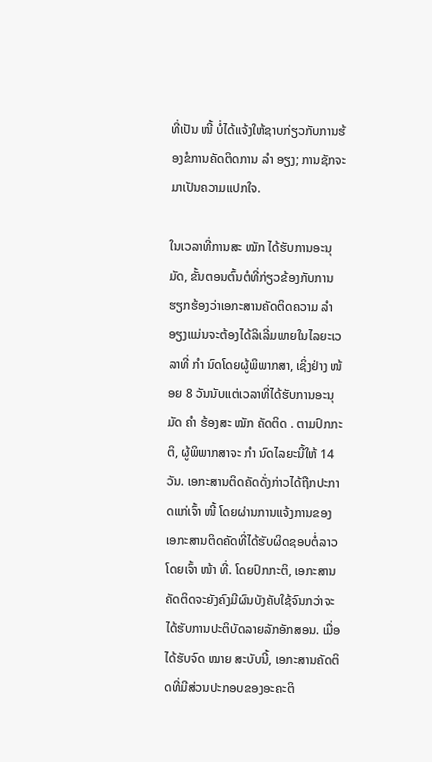ທີ່ເປັນ ໜີ້ ບໍ່ໄດ້ແຈ້ງໃຫ້ຊາບກ່ຽວກັບການຮ້ອງຂໍການຄັດຕິດການ ລຳ ອຽງ; ການຊັກຈະມາເປັນຄວາມແປກໃຈ.

ໃນເວລາທີ່ການສະ ໝັກ ໄດ້ຮັບການອະນຸມັດ, ຂັ້ນຕອນຕົ້ນຕໍທີ່ກ່ຽວຂ້ອງກັບການຮຽກຮ້ອງວ່າເອກະສານຄັດຕິດຄວາມ ລຳ ອຽງແມ່ນຈະຕ້ອງໄດ້ລິເລີ່ມພາຍໃນໄລຍະເວລາທີ່ ກຳ ນົດໂດຍຜູ້ພິພາກສາ, ເຊິ່ງຢ່າງ ໜ້ອຍ 8 ວັນນັບແຕ່ເວລາທີ່ໄດ້ຮັບການອະນຸມັດ ຄຳ ຮ້ອງສະ ໝັກ ຄັດຕິດ . ຕາມປົກກະຕິ, ຜູ້ພິພາກສາຈະ ກຳ ນົດໄລຍະນີ້ໃຫ້ 14 ວັນ. ເອກະສານຕິດຄັດດັ່ງກ່າວໄດ້ຖືກປະກາດແກ່ເຈົ້າ ໜີ້ ໂດຍຜ່ານການແຈ້ງການຂອງເອກະສານຕິດຄັດທີ່ໄດ້ຮັບຜິດຊອບຕໍ່ລາວໂດຍເຈົ້າ ໜ້າ ທີ່. ໂດຍປົກກະຕິ, ເອກະສານຄັດຕິດຈະຍັງຄົງມີຜົນບັງຄັບໃຊ້ຈົນກວ່າຈະໄດ້ຮັບການປະຕິບັດລາຍລັກອັກສອນ. ເມື່ອໄດ້ຮັບຈົດ ໝາຍ ສະບັບນີ້, ເອກະສານຄັດຕິດທີ່ມີສ່ວນປະກອບຂອງອະຄະຕິ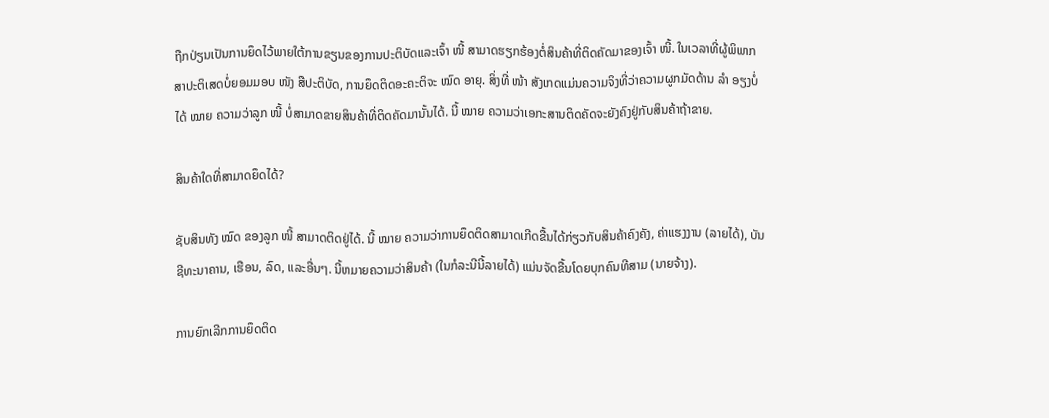ຖືກປ່ຽນເປັນການຍຶດໄວ້ພາຍໃຕ້ການຂຽນຂອງການປະຕິບັດແລະເຈົ້າ ໜີ້ ສາມາດຮຽກຮ້ອງຕໍ່ສິນຄ້າທີ່ຕິດຄັດມາຂອງເຈົ້າ ໜີ້. ໃນເວລາທີ່ຜູ້ພິພາກສາປະຕິເສດບໍ່ຍອມມອບ ໜັງ ສືປະຕິບັດ, ການຍຶດຕິດອະຄະຕິຈະ ໝົດ ອາຍຸ. ສິ່ງທີ່ ໜ້າ ສັງເກດແມ່ນຄວາມຈິງທີ່ວ່າຄວາມຜູກມັດດ້ານ ລຳ ອຽງບໍ່ໄດ້ ໝາຍ ຄວາມວ່າລູກ ໜີ້ ບໍ່ສາມາດຂາຍສິນຄ້າທີ່ຕິດຄັດມານັ້ນໄດ້. ນີ້ ໝາຍ ຄວາມວ່າເອກະສານຕິດຄັດຈະຍັງຄົງຢູ່ກັບສິນຄ້າຖ້າຂາຍ.

ສິນຄ້າໃດທີ່ສາມາດຍຶດໄດ້?

ຊັບສິນທັງ ໝົດ ຂອງລູກ ໜີ້ ສາມາດຕິດຢູ່ໄດ້. ນີ້ ໝາຍ ຄວາມວ່າການຍຶດຕິດສາມາດເກີດຂື້ນໄດ້ກ່ຽວກັບສິນຄ້າຄົງຄັງ, ຄ່າແຮງງານ (ລາຍໄດ້), ບັນຊີທະນາຄານ, ເຮືອນ, ລົດ, ແລະອື່ນໆ. ນີ້ຫມາຍຄວາມວ່າສິນຄ້າ (ໃນກໍລະນີນີ້ລາຍໄດ້) ແມ່ນຈັດຂື້ນໂດຍບຸກຄົນທີສາມ (ນາຍຈ້າງ).

ການຍົກເລີກການຍຶດຕິດ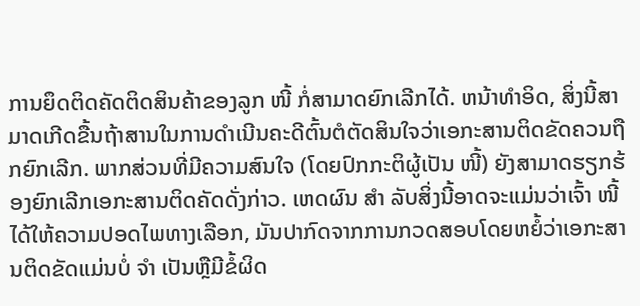ການຍຶດຕິດຄັດຕິດສິນຄ້າຂອງລູກ ໜີ້ ກໍ່ສາມາດຍົກເລີກໄດ້. ຫນ້າທໍາອິດ, ສິ່ງນີ້ສາມາດເກີດຂື້ນຖ້າສານໃນການດໍາເນີນຄະດີຕົ້ນຕໍຕັດສິນໃຈວ່າເອກະສານຕິດຂັດຄວນຖືກຍົກເລີກ. ພາກສ່ວນທີ່ມີຄວາມສົນໃຈ (ໂດຍປົກກະຕິຜູ້ເປັນ ໜີ້) ຍັງສາມາດຮຽກຮ້ອງຍົກເລີກເອກະສານຕິດຄັດດັ່ງກ່າວ. ເຫດຜົນ ສຳ ລັບສິ່ງນີ້ອາດຈະແມ່ນວ່າເຈົ້າ ໜີ້ ໄດ້ໃຫ້ຄວາມປອດໄພທາງເລືອກ, ມັນປາກົດຈາກການກວດສອບໂດຍຫຍໍ້ວ່າເອກະສານຕິດຂັດແມ່ນບໍ່ ຈຳ ເປັນຫຼືມີຂໍ້ຜິດ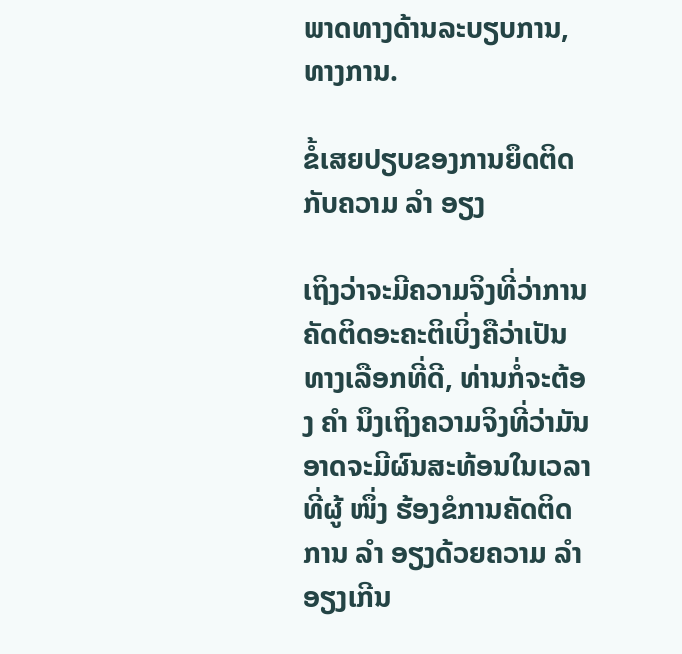ພາດທາງດ້ານລະບຽບການ, ທາງການ.

ຂໍ້ເສຍປຽບຂອງການຍຶດຕິດກັບຄວາມ ລຳ ອຽງ

ເຖິງວ່າຈະມີຄວາມຈິງທີ່ວ່າການຄັດຕິດອະຄະຕິເບິ່ງຄືວ່າເປັນທາງເລືອກທີ່ດີ, ທ່ານກໍ່ຈະຕ້ອງ ຄຳ ນຶງເຖິງຄວາມຈິງທີ່ວ່າມັນອາດຈະມີຜົນສະທ້ອນໃນເວລາທີ່ຜູ້ ໜຶ່ງ ຮ້ອງຂໍການຄັດຕິດການ ລຳ ອຽງດ້ວຍຄວາມ ລຳ ອຽງເກີນ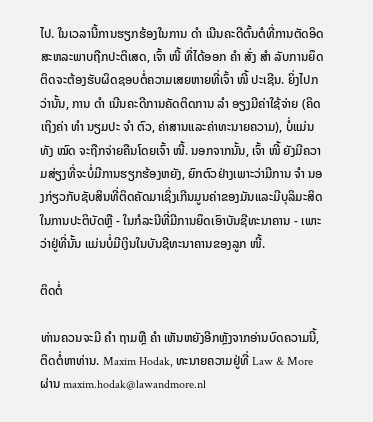ໄປ. ໃນເວລານີ້ການຮຽກຮ້ອງໃນການ ດຳ ເນີນຄະດີຕົ້ນຕໍທີ່ການຕັດອິດສະຫລະພາບຖືກປະຕິເສດ, ເຈົ້າ ໜີ້ ທີ່ໄດ້ອອກ ຄຳ ສັ່ງ ສຳ ລັບການຍຶດຕິດຈະຕ້ອງຮັບຜິດຊອບຕໍ່ຄວາມເສຍຫາຍທີ່ເຈົ້າ ໜີ້ ປະເຊີນ. ຍິ່ງໄປກວ່ານັ້ນ, ການ ດຳ ເນີນຄະດີການຄັດຕິດການ ລຳ ອຽງມີຄ່າໃຊ້ຈ່າຍ (ຄິດເຖິງຄ່າ ທຳ ນຽມປະ ຈຳ ຕົວ, ຄ່າສານແລະຄ່າທະນາຍຄວາມ), ບໍ່ແມ່ນທັງ ໝົດ ຈະຖືກຈ່າຍຄືນໂດຍເຈົ້າ ໜີ້. ນອກຈາກນັ້ນ, ເຈົ້າ ໜີ້ ຍັງມີຄວາມສ່ຽງທີ່ຈະບໍ່ມີການຮຽກຮ້ອງຫຍັງ, ຍົກຕົວຢ່າງເພາະວ່າມີການ ຈຳ ນອງກ່ຽວກັບຊັບສິນທີ່ຕິດຄັດມາເຊິ່ງເກີນມູນຄ່າຂອງມັນແລະມີບຸລິມະສິດໃນການປະຕິບັດຫຼື - ໃນກໍລະນີທີ່ມີການຍຶດເອົາບັນຊີທະນາຄານ - ເພາະວ່າຢູ່ທີ່ນັ້ນ ແມ່ນບໍ່ມີເງິນໃນບັນຊີທະນາຄານຂອງລູກ ໜີ້.

ຕິດຕໍ່

ທ່ານຄວນຈະມີ ຄຳ ຖາມຫຼື ຄຳ ເຫັນຫຍັງອີກຫຼັງຈາກອ່ານບົດຄວາມນີ້, ຕິດຕໍ່ຫາທ່ານ. Maxim Hodak, ທະນາຍຄວາມຢູ່ທີ່ Law & More ຜ່ານ maxim.hodak@lawandmore.nl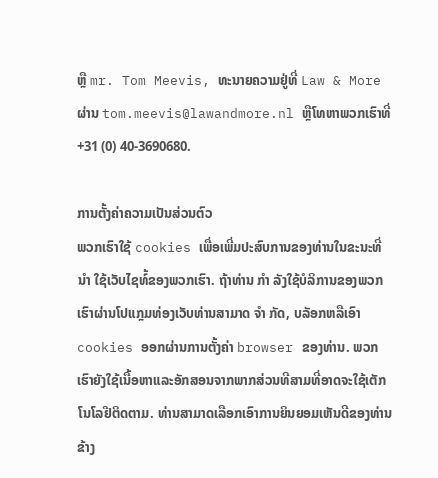ຫຼື mr. Tom Meevis, ທະນາຍຄວາມຢູ່ທີ່ Law & More ຜ່ານ tom.meevis@lawandmore.nl ຫຼືໂທຫາພວກເຮົາທີ່ +31 (0) 40-3690680.

ການຕັ້ງຄ່າຄວາມເປັນສ່ວນຕົວ
ພວກເຮົາໃຊ້ cookies ເພື່ອເພີ່ມປະສົບການຂອງທ່ານໃນຂະນະທີ່ ນຳ ໃຊ້ເວັບໄຊທ໌້ຂອງພວກເຮົາ. ຖ້າທ່ານ ກຳ ລັງໃຊ້ບໍລິການຂອງພວກເຮົາຜ່ານໂປແກຼມທ່ອງເວັບທ່ານສາມາດ ຈຳ ກັດ, ບລັອກຫລືເອົາ cookies ອອກຜ່ານການຕັ້ງຄ່າ browser ຂອງທ່ານ. ພວກເຮົາຍັງໃຊ້ເນື້ອຫາແລະອັກສອນຈາກພາກສ່ວນທີສາມທີ່ອາດຈະໃຊ້ເຕັກໂນໂລຢີຕິດຕາມ. ທ່ານສາມາດເລືອກເອົາການຍິນຍອມເຫັນດີຂອງທ່ານຂ້າງ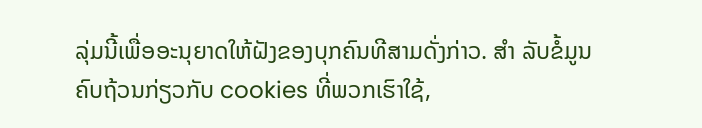ລຸ່ມນີ້ເພື່ອອະນຸຍາດໃຫ້ຝັງຂອງບຸກຄົນທີສາມດັ່ງກ່າວ. ສຳ ລັບຂໍ້ມູນຄົບຖ້ວນກ່ຽວກັບ cookies ທີ່ພວກເຮົາໃຊ້,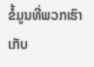ຂໍ້ມູນທີ່ພວກເຮົາເກັບ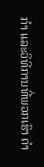ກຳ ແລະວິທີການທີ່ພວກເຮົາ ດຳ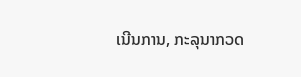ເນີນການ, ກະລຸນາກວດ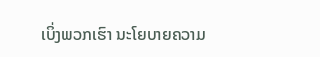ເບິ່ງພວກເຮົາ ນະໂຍບາຍຄວາມ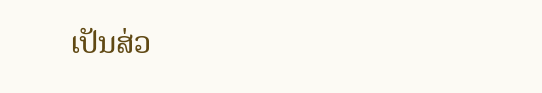ເປັນສ່ວ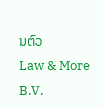ນຕົວ
Law & More B.V.